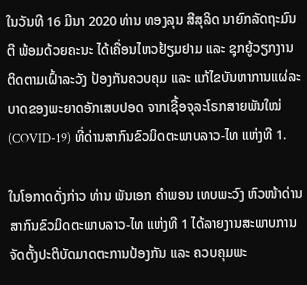ໃນວັນທີ 16 ມີນາ 2020 ທ່ານ ທອງລຸນ ສີສຸລິດ ນາຍົກລັດຖະມົນຕີ ພ້ອມດ້ວຍຄະນະ ໄດ້ເຄື່ອນໄຫວຢ້ຽມຢາມ ແລະ ຊຸກຍູ້ວຽກງານຕິດຕາມເຝົ້າລະວັງ ປ້ອງກັນຄວບຄຸມ ແລະ ແກ້ໄຂບັນຫາການແຜ່ລະບາດຂອງພະຍາດອັກເສບປອດ ຈາກເຊື້ອຈຸລະໂຣກສາຍພັນໃໝ່ (COVID-19) ທີ່ດ່ານສາກົນຂົວມິດຕະພາບລາວ-ໄທ ແຫ່ງທີ 1.

ໃນໂອກາດດັ່ງກ່າວ ທ່ານ ພັນເອກ ຄຳພອນ ເທບພະວົງ ຫົວໜ້າດ່ານສາກົນຂົວມິດຕະພາບລາວ-ໄທ ແຫ່ງທີ 1 ໄດ້ລາຍງານສະພາບການຈັດຕັ້ງປະຕິບັດມາດຕະການປ້ອງກັນ ແລະ ຄວບຄຸມພະ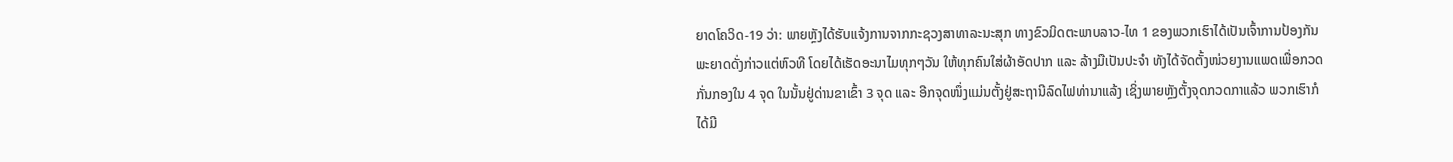ຍາດໂຄວິດ-19 ວ່າ: ພາຍຫຼັງໄດ້ຮັບແຈ້ງການຈາກກະຊວງສາທາລະນະສຸກ ທາງຂົວມິດຕະພາບລາວ-ໄທ 1 ຂອງພວກເຮົາໄດ້ເປັນເຈົ້າການປ້ອງກັນພະຍາດດັ່ງກ່າວແຕ່ຫົວທີ ໂດຍໄດ້ເຮັດອະນາໄມທຸກໆວັນ ໃຫ້ທຸກຄົນໃສ່ຜ້າອັດປາກ ແລະ ລ້າງມືເປັນປະຈຳ ທັງໄດ້ຈັດຕັ້ງໜ່ວຍງານແພດເພື່ອກວດກັ່ນກອງໃນ 4 ຈຸດ ໃນນັ້ນຢູ່ດ່ານຂາເຂົ້າ 3 ຈຸດ ແລະ ອີກຈຸດໜຶ່ງແມ່ນຕັ້ງຢູ່ສະຖານີລົດໄຟທ່ານາແລ້ງ ເຊິ່ງພາຍຫຼັງຕັ້ງຈຸດກວດກາແລ້ວ ພວກເຮົາກໍໄດ້ມີ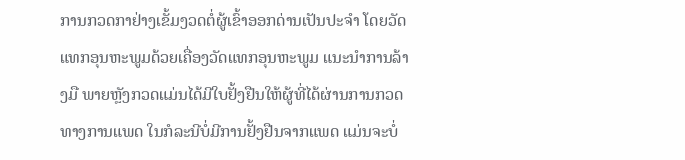ການກວດກາຢ່າງເຂັ້ມງວດຕໍ່ຜູ້ເຂົ້າອອກດ່ານເປັນປະຈຳ ໂດຍວັດແທກອຸນຫະພູມດ້ວຍເຄື່ອງວັດແທກອຸນຫະພູມ ແນະນຳການລ້າງມື ພາຍຫຼັງກວດແມ່ນໄດ້ມີໃບຢັ້ງຢືນໃຫ້ຜູ້ທີ່ໄດ້ຜ່ານການກວດທາງການແພດ ໃນກໍລະນີບໍ່ມີການຢັ້ງຢືນຈາກແພດ ແມ່ນຈະບໍ່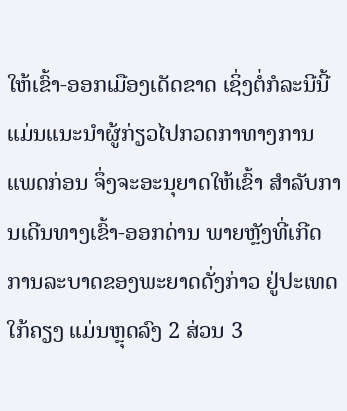ໃຫ້ເຂົ້າ-ອອກເມືອງເດັດຂາດ ເຊິ່ງຕໍ່ກໍລະນີນີ້ ແມ່ນແນະນຳຜູ້ກ່ຽວໄປກວດກາທາງການແພດກ່ອນ ຈຶ່ງຈະອະນຸຍາດໃຫ້ເຂົ້າ ສຳລັບການເດີນທາງເຂົ້າ-ອອກດ່ານ ພາຍຫຼັງທີ່ເກີດການລະບາດຂອງພະຍາດດັ່ງກ່າວ ຢູ່ປະເທດໃກ້ຄຽງ ແມ່ນຫຼຸດລົງ 2 ສ່ວນ 3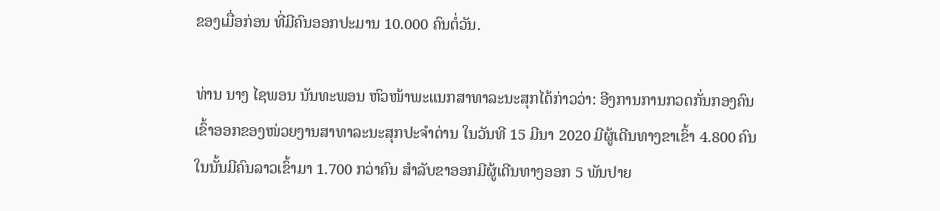ຂອງເມື່ອກ່ອນ ທີ່ມີຄົນອອກປະມານ 10.000 ຄົນຕໍ່ວັນ.

ທ່ານ ນາງ ໄຊພອນ ນັນທະພອນ ຫົວໜ້າພະແນກສາທາລະນະສຸກໄດ້ກ່າວວ່າ: ອີງການການກວດກັ່ນກອງຄົນເຂົ້າອອກຂອງໜ່ວຍງານສາທາລະນະສຸກປະຈຳດ່ານ ໃນວັນທີ 15 ມີນາ 2020 ມີຜູ້ເດີນທາງຂາເຂົ້າ 4.800 ຄົນ ໃນນັ້ນມີຄົນລາວເຂົ້າມາ 1.700 ກວ່າຄົນ ສຳລັບຂາອອກມີຜູ້ເດີນທາງອອກ 5 ພັນປາຍ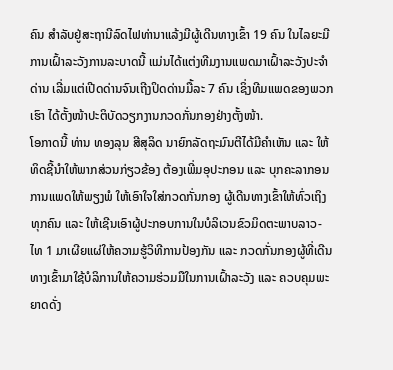ຄົນ ສຳລັບຢູ່ສະຖານີລົດໄຟທ່ານາແລ້ງມີຜູ້ເດີນທາງເຂົ້າ 19 ຄົນ ໃນໄລຍະມີການເຝົ້າລະວັງການລະບາດນີ້ ແມ່ນໄດ້ແຕ່ງທີມງານແພດມາເຝົ້າລະວັງປະຈຳດ່ານ ເລີ່ມແຕ່ເປີດດ່ານຈົນເຖີງປິດດ່ານມື້ລະ 7 ຄົນ ເຊິ່ງທີມແພດຂອງພວກເຮົາ ໄດ້ຕັ້ງໜ້າປະຕິບັດວຽກງານກວດກັ່ນກອງຢ່າງຕັ້ງໜ້າ.
ໂອກາດນີ້ ທ່ານ ທອງລຸນ ສີສຸລິດ ນາຍົກລັດຖະມົນຕີໄດ້ມີຄຳເຫັນ ແລະ ໃຫ້ທິດຊີ້ນຳໃຫ້ພາກສ່ວນກ່ຽວຂ້ອງ ຕ້ອງເພີ່ມອຸປະກອນ ແລະ ບຸກຄະລາກອນການແພດໃຫ້ພຽງພໍ ໃຫ້ເອົາໃຈໃສ່ກວດກັ່ນກອງ ຜູ້ເດີນທາງເຂົ້າໃຫ້ທົ່ວເຖິງທຸກຄົນ ແລະ ໃຫ້ເຊີນເອົາຜູ້ປະກອບການໃນບໍລິເວນຂົວມິດຕະພາບລາວ-ໄທ 1 ມາເຜີຍແຜ່ໃຫ້ຄວາມຮູ້ວິທີການປ້ອງກັນ ແລະ ກວດກັ່ນກອງຜູ້ທີ່ເດີນທາງເຂົ້າມາໃຊ້ບໍລິການໃຫ້ຄວາມຮ່ວມມືໃນການເຝົ້າລະວັງ ແລະ ຄວບຄຸມພະຍາດດັ່ງ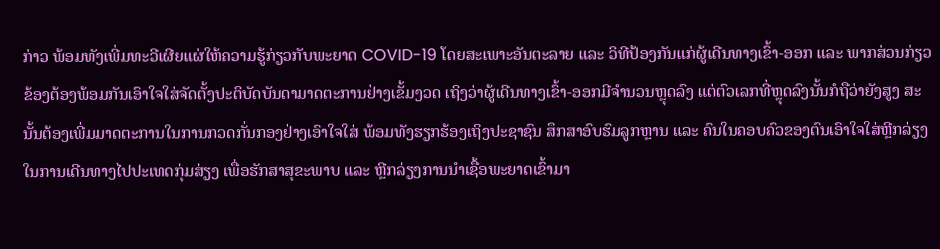ກ່າວ ພ້ອມທັງເພີ່ມທະວີເຜີຍແຜ່ໃຫ້ຄວາມຮູ້ກ່ຽວກັບພະຍາດ COVID-19 ໂດຍສະເພາະອັນຕະລາຍ ແລະ ວິທີປ້ອງກັນແກ່ຜູ້ເດີນທາງເຂົ້າ-ອອກ ແລະ ພາກສ່ວນກ່ຽວຂ້ອງຕ້ອງພ້ອມກັນເອົາໃຈໃສ່ຈັດຕັ້ງປະຕິບັດບັນດາມາດຕະການຢ່າງເຂັ້ມງວດ ເຖິງວ່າຜູ້ເດີນທາງເຂົ້າ-ອອກມີຈຳນວນຫຼຸດລົງ ແຕ່ຕົວເລກທີ່ຫຼຸດລົງນັ້ນກໍຖືວ່າຍັງສູງ ສະນັ້ນຕ້ອງເພີ່ມມາດຕະການໃນການກວດກັ່ນກອງຢ່າງເອົາໃຈໃສ່ ພ້ອມທັງຮຽກຮ້ອງເຖິງປະຊາຊົນ ສຶກສາອົບຮົມລູກຫຼານ ແລະ ຄົນໃນຄອບຄົວຂອງຕົນເອົາໃຈໃສ່ຫຼີກລ່ຽງໃນການເດີນທາງໄປປະເທດກຸ່ມສ່ຽງ ເພື່ອຮັກສາສຸຂະພາບ ແລະ ຫຼີກລ່ຽງການນຳເຊື້ອພະຍາດເຂົ້າມາ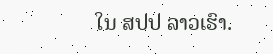ໃນ ສປປ ລາວເຮົາ.